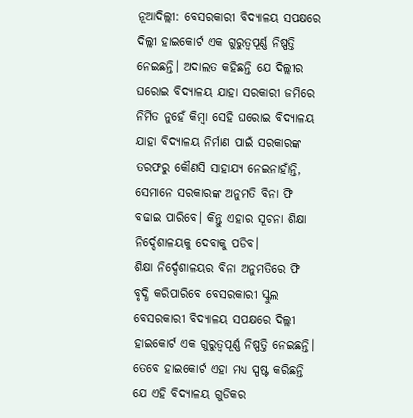ନୂଆଦିଲ୍ଲୀ: ବେସରକାରୀ ବିଦ୍ୟାଳୟ ସପକ୍ଷରେ ଦିଲ୍ଲୀ ହାଇକୋର୍ଟ ଏକ ଗୁରୁତ୍ବପୂର୍ଣ୍ଣ ନିଷ୍ପତ୍ତି ନେଇଛନ୍ତି। ଅଦାଲତ କହିଛନ୍ତି ଯେ ଦିଲ୍ଲୀର ଘରୋଇ ବିଦ୍ୟାଳୟ ଯାହା ସରକାରୀ ଜମିରେ ନିର୍ମିତ ନୁହେଁ କିମ୍ବା ସେହି ଘରୋଇ ବିଦ୍ୟାଳୟ ଯାହା ବିଦ୍ୟାଳୟ ନିର୍ମାଣ ପାଇଁ ସରକାରଙ୍କ ତରଫରୁ କୌଣସି ସାହାଯ୍ୟ ନେଇନାହାଁନ୍ତି, ସେମାନେ ସରକାରଙ୍କ ଅନୁମତି ବିନା ଫି ବଢାଇ ପାରିବେ। କିନ୍ତୁ ଏହାର ସୂଚନା ଶିକ୍ଷା ନିର୍ଦ୍ଦେଶାଳୟକୁ ଦେବାକୁ ପଡିବ।
ଶିକ୍ଷା ନିର୍ଦ୍ଦେଶାଳୟର ବିନା ଅନୁମତିରେ ଫି ବୃଦ୍ଧି କରିପାରିବେ ବେସରକାରୀ ସ୍କୁଲ
ବେସରକାରୀ ବିଦ୍ୟାଳୟ ସପକ୍ଷରେ ଦିଲ୍ଲୀ ହାଇକୋର୍ଟ ଏକ ଗୁରୁତ୍ବପୂର୍ଣ୍ଣ ନିଷ୍ପତ୍ତି ନେଇଛନ୍ତି।
ତେବେ ହାଇକୋର୍ଟ ଏହା ମଧ୍ୟ ସ୍ପଷ୍ଟ କରିଛନ୍ତି ଯେ ଏହି ବିଦ୍ୟାଳୟ ଗୁଡିକର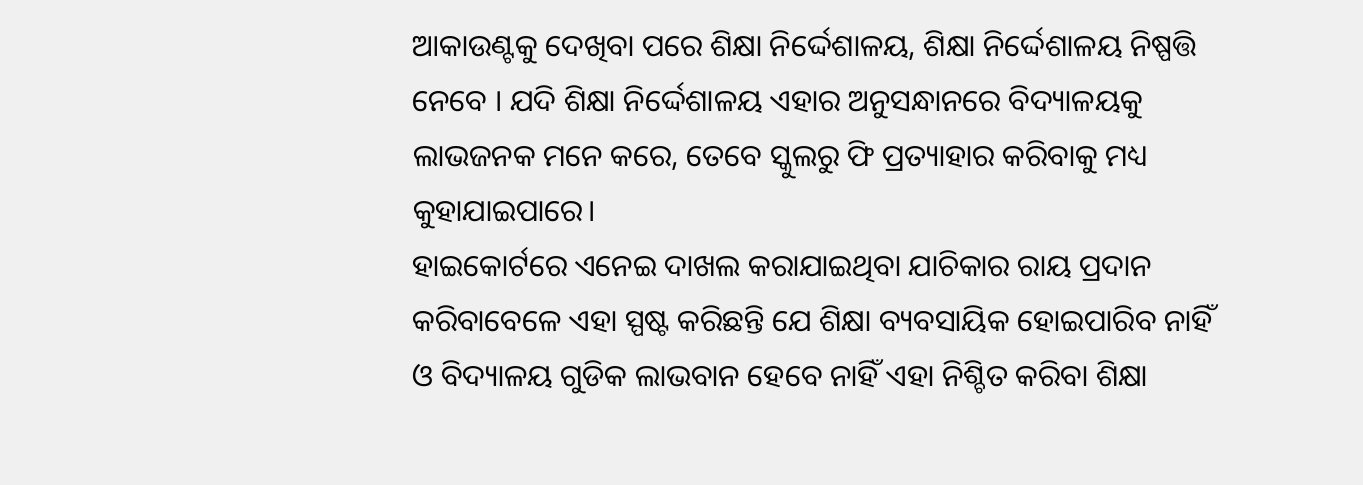ଆକାଉଣ୍ଟକୁ ଦେଖିବା ପରେ ଶିକ୍ଷା ନିର୍ଦ୍ଦେଶାଳୟ, ଶିକ୍ଷା ନିର୍ଦ୍ଦେଶାଳୟ ନିଷ୍ପତ୍ତି ନେବେ । ଯଦି ଶିକ୍ଷା ନିର୍ଦ୍ଦେଶାଳୟ ଏହାର ଅନୁସନ୍ଧାନରେ ବିଦ୍ୟାଳୟକୁ ଲାଭଜନକ ମନେ କରେ, ତେବେ ସ୍କୁଲରୁ ଫି ପ୍ରତ୍ୟାହାର କରିବାକୁ ମଧ୍ୟ କୁହାଯାଇପାରେ।
ହାଇକୋର୍ଟରେ ଏନେଇ ଦାଖଲ କରାଯାଇଥିବା ଯାଚିକାର ରାୟ ପ୍ରଦାନ କରିବାବେଳେ ଏହା ସ୍ପଷ୍ଟ କରିଛନ୍ତି ଯେ ଶିକ୍ଷା ବ୍ୟବସାୟିକ ହୋଇପାରିବ ନାହିଁ ଓ ବିଦ୍ୟାଳୟ ଗୁଡିକ ଲାଭବାନ ହେବେ ନାହିଁ ଏହା ନିଶ୍ଚିତ କରିବା ଶିକ୍ଷା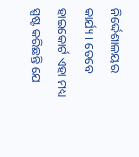ନିର୍ଦ୍ଦେଶାଳୟର କାର୍ଯ୍ୟ । ତେବେ ହାଇକୋର୍ଟ ଏହା ମଧ୍ୟ ସ୍ପଷ୍ଟ କରିଛନ୍ତି ଯେ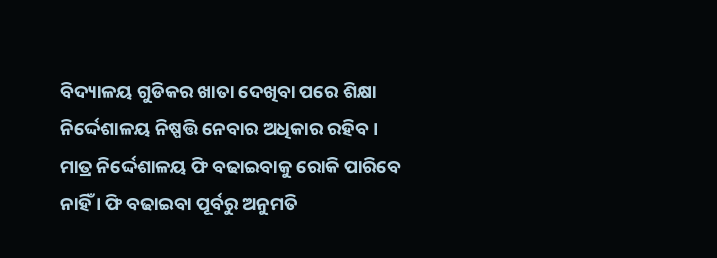ବିଦ୍ୟାଳୟ ଗୁଡିକର ଖାତା ଦେଖିବା ପରେ ଶିକ୍ଷା ନିର୍ଦ୍ଦେଶାଳୟ ନିଷ୍ପତ୍ତି ନେବାର ଅଧିକାର ରହିବ । ମାତ୍ର ନିର୍ଦ୍ଦେଶାଳୟ ଫି ବଢାଇବାକୁ ରୋକି ପାରିବେ ନାହିଁ । ଫି ବଢାଇବା ପୂର୍ବରୁ ଅନୁମତି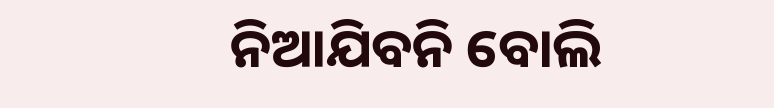ନିଆଯିବନି ବୋଲି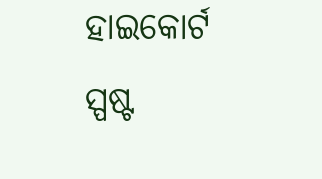ହାଇକୋର୍ଟ ସ୍ପଷ୍ଟ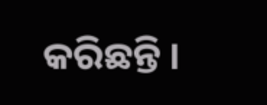କରିଛନ୍ତି ।